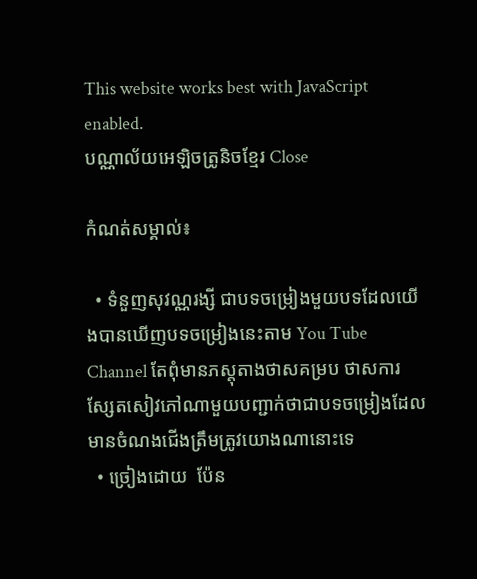This website works best with JavaScript enabled.
បណ្ណាល័យអេឡិចត្រូនិចខ្មែរ Close

កំណត់សម្គាល់៖

  • ទំនួញសុវណ្ណរង្សី ជាបទចម្រៀងមួយបទដែលយើងបានឃើញបទចម្រៀងនេះតាម You Tube Channel តែពុំមានភស្តុតាងថាសគម្រប ថាសការស្សែតសៀវភៅណាមួយបញ្ជាក់ថាជាបទចម្រៀងដែលមានចំណងជើងត្រឹមត្រូវយោងណានោះទេ
  • ច្រៀងដោយ  ប៉ែន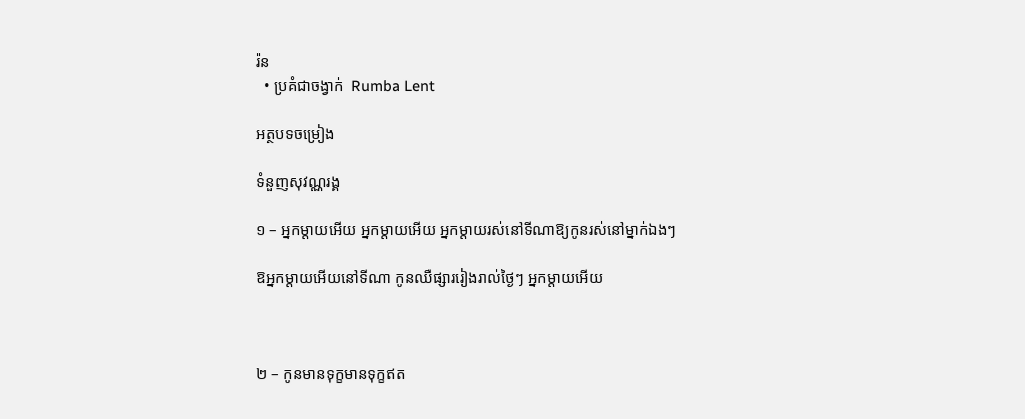រ៉ន
  • ប្រគំជាចង្វាក់  Rumba Lent

អត្ថបទចម្រៀង

ទំនួញសុវណ្ណរង្គ

១ – អ្នកម្ដាយអើយ អ្នកម្ដាយអើយ អ្នកម្ដាយរស់នៅទីណាឱ្យកូនរស់នៅម្នាក់ឯងៗ

ឱអ្នកម្ដាយអើយនៅទីណា កូនឈឺផ្សាររៀងរាល់ថ្ងៃៗ អ្នកម្ដាយអើយ



២ – កូនមានទុក្ខមានទុក្ខឥត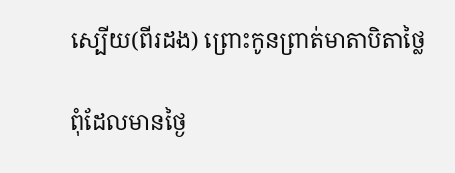ស្បើយ(ពីរដង) ព្រោះកូនព្រាត់មាតាបិតាថ្លៃ

ពុំដែលមានថ្ងៃ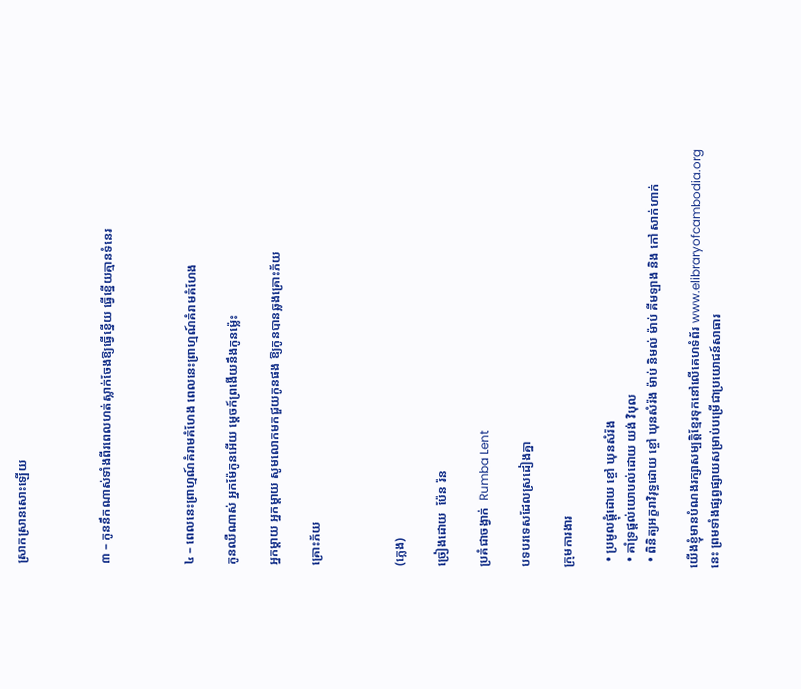ស្រាកស្រានសោះឡើយ



៣ – កូននឹកណាស់ទាំងពីរពេលហត់ស្លាក់ចែងឱ្យធ្វើខ្នើយ ធ្វើខ្នើយគ្មានទំនេរ



៤ – ពេលនេះព្រាហ្មណ៍គំរាមគំហែង ពេលនេះព្រាហ្មណ៍គំរាមគំហែង

កូនឈឺណាស់ អ្នកម៉ែកូនអើយ ម្ដេចក៍ព្រងើយនឹងកូនម្ល៉េះ

អ្នកម្ដាយ អ្នកម្ដាយ សូមលោកមកជួយកូនផង ឱ្យកូនបានឆ្លងគ្រោះភ័យ

គ្រោះភ័យ



(ភ្លេង)

ច្រៀងដោយ  ប៉ែន រ៉ន

ប្រគំជាចង្វាក់  Rumba Lent

បទបរទេសដែលស្រដៀងគ្នា

ក្រុមការងារ

  • ប្រមូលផ្ដុំដោយ ខ្ចៅ ឃុនសំរ៉ង
  • គាំទ្រផ្ដល់យោបល់ដោយ យង់ វិបុល
  • ពិនិត្យអក្ខរាវិរុទ្ធដោយ ខ្ចៅ ឃុនសំរ៉ង ម៉ាប់ និមល់ ម៉ាប់ គីមឡាង និង កៅ សាក់ហាក់

យើងខ្ញុំមានបំណងរក្សាសម្បត្តិខ្មែរទុកនៅលើគេហទំព័រ www.elibraryofcambodia.org នេះ ព្រមទាំងផ្សព្វផ្សាយសម្រាប់បម្រើជាប្រយោជន៍សាធារ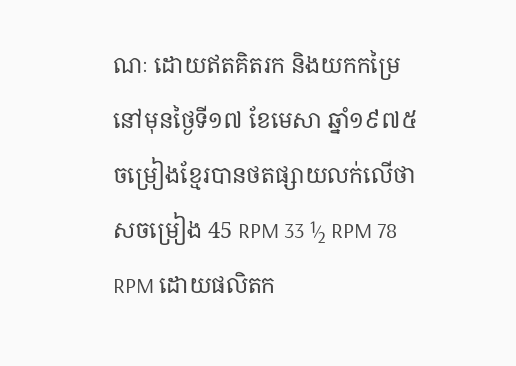ណៈ ដោយឥតគិតរក និងយកកម្រៃ នៅមុនថ្ងៃទី១៧ ខែមេសា ឆ្នាំ១៩៧៥ ចម្រៀងខ្មែរបានថតផ្សាយលក់លើថាសចម្រៀង 45 RPM 33 ½ RPM 78 RPM ដោយផលិតក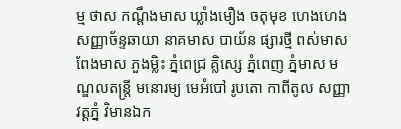ម្ម ថាស កណ្ដឹងមាស ឃ្លាំងមឿង ចតុមុខ ហេងហេង សញ្ញាច័ន្ទឆាយា នាគមាស បាយ័ន ផ្សារថ្មី ពស់មាស ពែងមាស ភួងម្លិះ ភ្នំពេជ្រ គ្លិស្សេ ភ្នំពេញ ភ្នំមាស មណ្ឌលតន្រ្តី មនោរម្យ មេអំបៅ រូបតោ កាពីតូល សញ្ញា វត្តភ្នំ វិមានឯក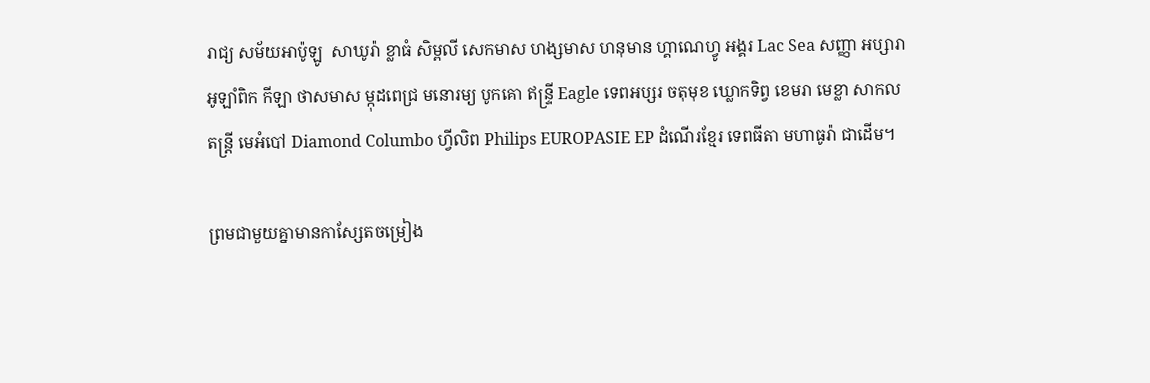រាជ្យ សម័យអាប៉ូឡូ  សាឃូរ៉ា ខ្លាធំ សិម្ពលី សេកមាស ហង្សមាស ហនុមាន ហ្គាណេហ្វូ អង្គរ Lac Sea សញ្ញា អប្សារា អូឡាំពិក កីឡា ថាសមាស ម្កុដពេជ្រ មនោរម្យ បូកគោ ឥន្ទ្រី Eagle ទេពអប្សរ ចតុមុខ ឃ្លោកទិព្វ ខេមរា មេខ្លា សាកលតន្ត្រី មេអំបៅ Diamond Columbo ហ្វីលិព Philips EUROPASIE EP ដំណើរខ្មែរ ទេពធីតា មហាធូរ៉ា ជាដើម។

ព្រមជាមួយគ្នាមានកាសែ្សតចម្រៀង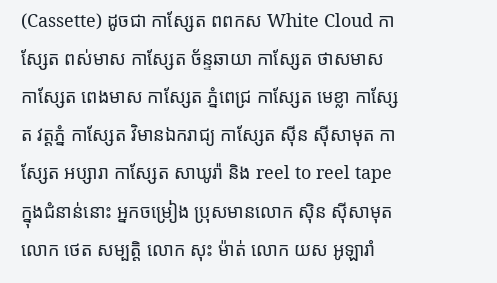(Cassette) ដូចជា កាស្សែត ពពកស White Cloud កាស្សែត ពស់មាស កាស្សែត ច័ន្ទឆាយា កាស្សែត ថាសមាស កាស្សែត ពេងមាស កាស្សែត ភ្នំពេជ្រ កាស្សែត មេខ្លា កាស្សែត វត្តភ្នំ កាស្សែត វិមានឯករាជ្យ កាស្សែត ស៊ីន ស៊ីសាមុត កាស្សែត អប្សារា កាស្សែត សាឃូរ៉ា និង reel to reel tape ក្នុងជំនាន់នោះ អ្នកចម្រៀង ប្រុសមានលោក ស៊ិន ស៊ីសាមុត លោក ថេត សម្បត្តិ លោក សុះ ម៉ាត់ លោក យស អូឡារាំ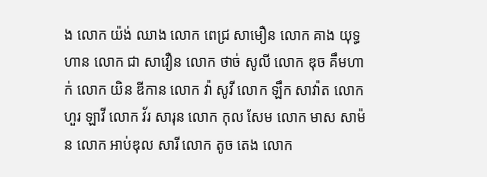ង លោក យ៉ង់ ឈាង លោក ពេជ្រ សាមឿន លោក គាង យុទ្ធហាន លោក ជា សាវឿន លោក ថាច់ សូលី លោក ឌុច គឹមហាក់ លោក យិន ឌីកាន លោក វ៉ា សូវី លោក ឡឹក សាវ៉ាត លោក ហួរ ឡាវី លោក វ័រ សារុន លោក កុល សែម លោក មាស សាម៉ន លោក អាប់ឌុល សារី លោក តូច តេង លោក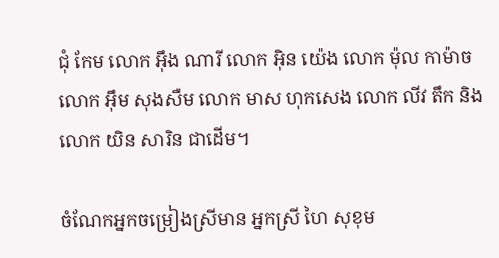ជុំ កែម លោក អ៊ឹង ណារី លោក អ៊ិន យ៉េង លោក ម៉ុល កាម៉ាច លោក អ៊ឹម សុងសឺម លោក មាស ហុកសេង លោក លីវ តឹក និងលោក យិន សារិន ជាដើម។

ចំណែកអ្នកចម្រៀងស្រីមាន អ្នកស្រី ហៃ សុខុម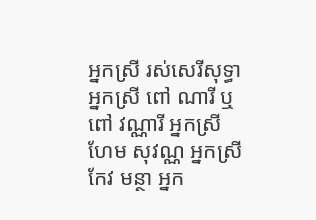អ្នកស្រី រស់សេរីសុទ្ធា អ្នកស្រី ពៅ ណារី ឬ ពៅ វណ្ណារី អ្នកស្រី ហែម សុវណ្ណ អ្នកស្រី កែវ មន្ថា អ្នក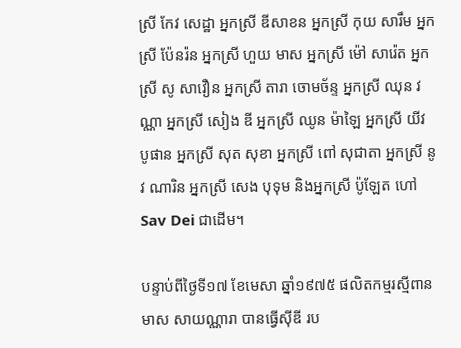ស្រី កែវ សេដ្ឋា អ្នកស្រី ឌីសាខន អ្នកស្រី កុយ សារឹម អ្នកស្រី ប៉ែនរ៉ន អ្នកស្រី ហួយ មាស អ្នកស្រី ម៉ៅ សារ៉េត អ្នកស្រី សូ សាវឿន អ្នកស្រី តារា ចោមច័ន្ទ អ្នកស្រី ឈុន វណ្ណា អ្នកស្រី សៀង ឌី អ្នកស្រី ឈូន ម៉ាឡៃ អ្នកស្រី យីវ បូផាន អ្នកស្រី សុត សុខា អ្នកស្រី ពៅ សុជាតា អ្នកស្រី នូវ ណារិន អ្នកស្រី សេង បុទុម និងអ្នកស្រី ប៉ូឡែត ហៅ Sav Dei ជាដើម។

បន្ទាប់ពីថ្ងៃទី១៧ ខែមេសា ឆ្នាំ១៩៧៥ ផលិតកម្មរស្មីពានមាស សាយណ្ណារា បានធ្វើស៊ីឌី រប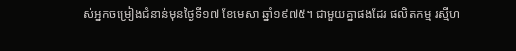ស់អ្នកចម្រៀងជំនាន់មុនថ្ងៃទី១៧ ខែមេសា ឆ្នាំ១៩៧៥។ ជាមួយគ្នាផងដែរ ផលិតកម្ម រស្មីហ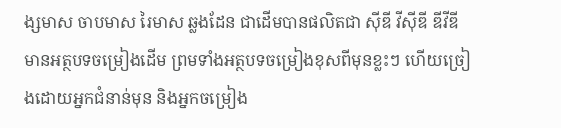ង្សមាស ចាបមាស រៃមាស ឆ្លងដែន ជាដើមបានផលិតជា ស៊ីឌី វីស៊ីឌី ឌីវីឌី មានអត្ថបទចម្រៀងដើម ព្រមទាំងអត្ថបទចម្រៀងខុសពីមុនខ្លះៗ ហើយច្រៀងដោយអ្នកជំនាន់មុន និងអ្នកចម្រៀង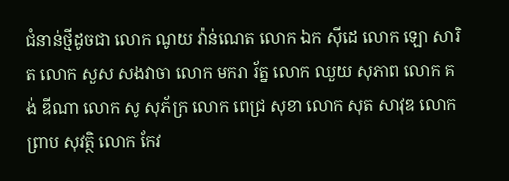ជំនាន់ថ្មីដូចជា លោក ណូយ វ៉ាន់ណេត លោក ឯក ស៊ីដេ លោក ឡោ សារិត លោក សួស សងវាចា លោក មករា រ័ត្ន លោក ឈួយ សុភាព លោក គង់ ឌីណា លោក សូ សុភ័ក្រ លោក ពេជ្រ សុខា លោក សុត សាវុឌ លោក ព្រាប សុវត្ថិ លោក កែវ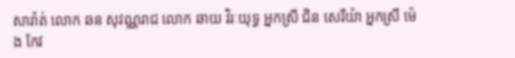សារ៉ាត់ លោក ឆន សុវណ្ណរាជ លោក ឆាយ វិរៈយុទ្ធ អ្នកស្រី ជិន សេរីយ៉ា អ្នកស្រី ម៉េង កែវ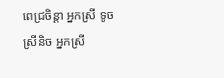ពេជ្រចិន្តា អ្នកស្រី ទូច ស្រីនិច អ្នកស្រី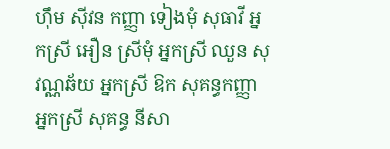ហ៊ឹម ស៊ីវន កញ្ញា ទៀងមុំ សុធាវី អ្នកស្រី អឿន ស្រីមុំ អ្នកស្រី ឈួន សុវណ្ណឆ័យ អ្នកស្រី ឱក សុគន្ធកញ្ញា អ្នកស្រី សុគន្ធ នីសា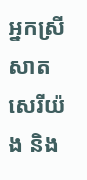អ្នកស្រី សាត សេរីយ៉ង និង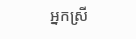អ្នកស្រី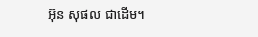អ៊ុន សុផល ជាដើម។